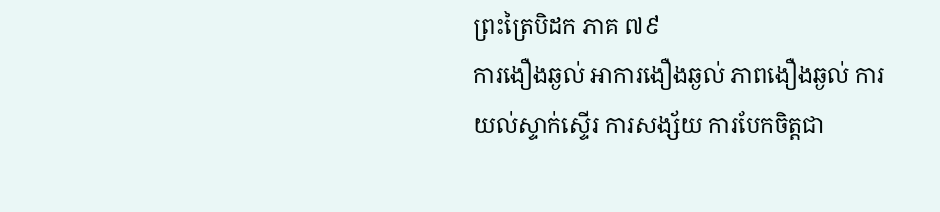ព្រះត្រៃបិដក ភាគ ៧៩
ការងឿងឆ្ងល់ អាការងឿងឆ្ងល់ ភាពងឿងឆ្ងល់ ការយល់ស្ទាក់ស្ទើរ ការសង្ស័យ ការបែកចិត្តជា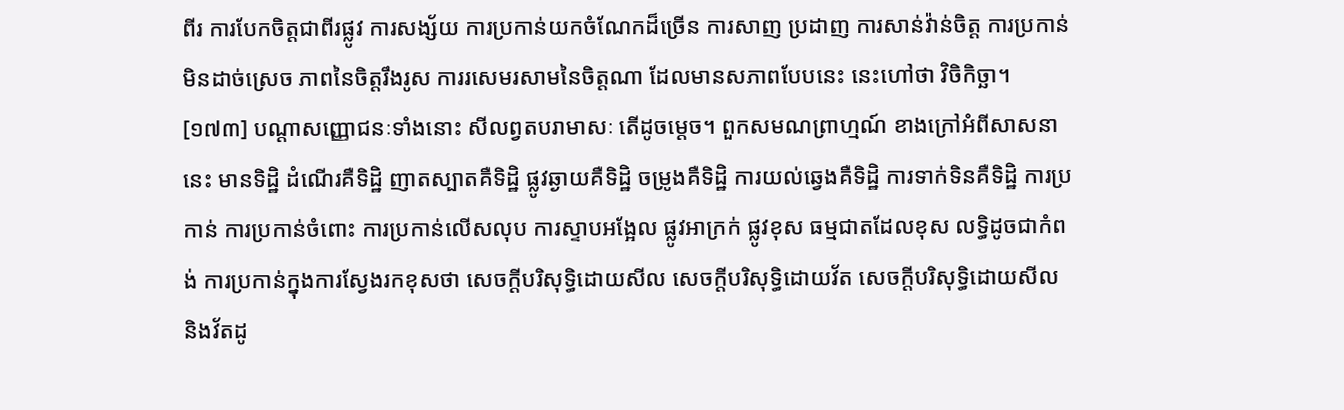ពីរ ការបែកចិត្តជាពីរផ្លូវ ការសង្ស័យ ការប្រកាន់យកចំណែកដ៏ច្រើន ការសាញ ប្រដាញ ការសាន់វ៉ាន់ចិត្ត ការប្រកាន់មិនដាច់ស្រេច ភាពនៃចិត្តរឹងរូស ការរសេមរសាមនៃចិត្តណា ដែលមានសភាពបែបនេះ នេះហៅថា វិចិកិច្ឆា។
[១៧៣] បណ្តាសញ្ញោជនៈទាំងនោះ សីលព្វតបរាមាសៈ តើដូចម្តេច។ ពួកសមណព្រាហ្មណ៍ ខាងក្រៅអំពីសាសនានេះ មានទិដ្ឋិ ដំណើរគឺទិដ្ឋិ ញាតស្បាតគឺទិដ្ឋិ ផ្លូវឆ្ងាយគឺទិដ្ឋិ ចម្រូងគឺទិដ្ឋិ ការយល់ឆ្វេងគឺទិដ្ឋិ ការទាក់ទិនគឺទិដ្ឋិ ការប្រកាន់ ការប្រកាន់ចំពោះ ការប្រកាន់លើសលុប ការស្ទាបអង្អែល ផ្លូវអាក្រក់ ផ្លូវខុស ធម្មជាតដែលខុស លទ្ធិដូចជាកំពង់ ការប្រកាន់ក្នុងការស្វែងរកខុសថា សេចក្តីបរិសុទ្ធិដោយសីល សេចក្តីបរិសុទ្ធិដោយវ័ត សេចក្តីបរិសុទ្ធិដោយសីល និងវ័តដូ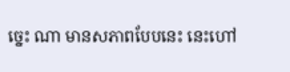ច្នេះ ណា មានសភាពបែបនេះ នេះហៅ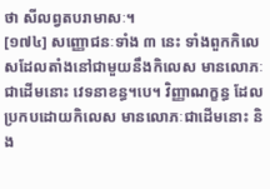ថា សីលព្វតបរាមាសៈ។
[១៧៤] សញ្ញោជនៈទាំង ៣ នេះ ទាំងពួកកិលេសដែលតាំងនៅជាមួយនឹងកិលេស មានលោភៈជាដើមនោះ វេទនាខន្ធ។បេ។ វិញ្ញាណក្ខន្ធ ដែលប្រកបដោយកិលេស មានលោភៈជាដើមនោះ និង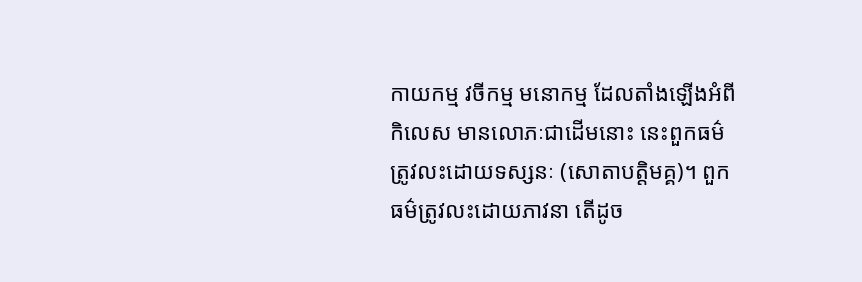កាយកម្ម វចីកម្ម មនោកម្ម ដែលតាំងឡើងអំពីកិលេស មានលោភៈជាដើមនោះ នេះពួកធម៌ត្រូវលះដោយទស្សនៈ (សោតាបត្តិមគ្គ)។ ពួកធម៌ត្រូវលះដោយភាវនា តើដូច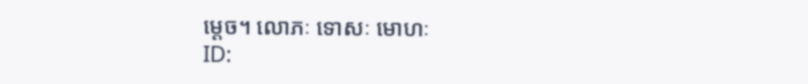ម្តេច។ លោភៈ ទោសៈ មោហៈ
ID: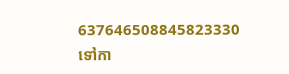637646508845823330
ទៅកា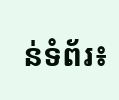ន់ទំព័រ៖